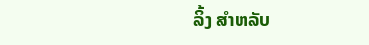ລິ້ງ ສຳຫລັບ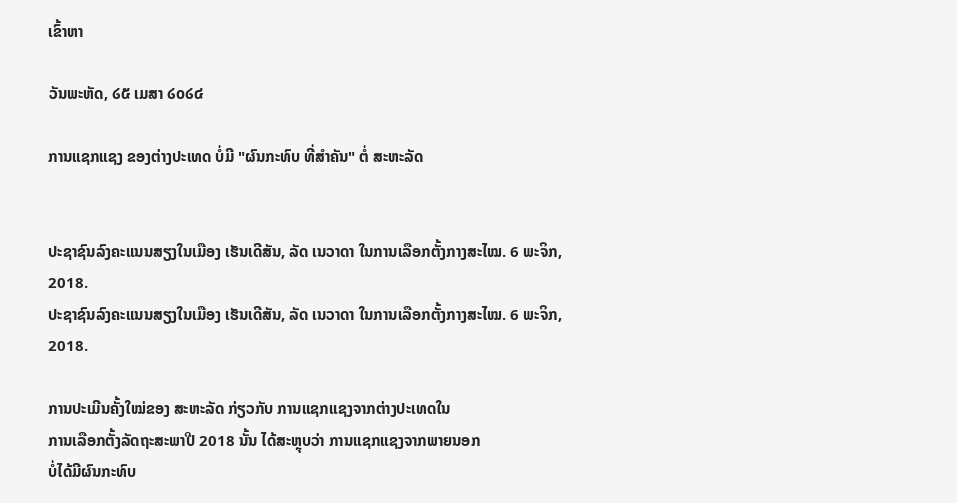ເຂົ້າຫາ

ວັນພະຫັດ, ໒໕ ເມສາ ໒໐໒໔

ການແຊກແຊງ ຂອງຕ່າງປະເທດ ບໍ່ມີ "ຜົນກະທົບ ທີ່ສຳຄັນ" ຕໍ່ ສະຫະລັດ


ປະຊາຊົນລົງຄະແນນສຽງໃນເມືອງ ເຮັນເດີສັນ, ລັດ ເນວາດາ ໃນການເລືອກຕັ້ງກາງສະໄໝ. 6 ພະຈິກ, 2018.
ປະຊາຊົນລົງຄະແນນສຽງໃນເມືອງ ເຮັນເດີສັນ, ລັດ ເນວາດາ ໃນການເລືອກຕັ້ງກາງສະໄໝ. 6 ພະຈິກ, 2018.

ການປະເມີນຄັ້ງໃໝ່ຂອງ ສະຫະລັດ ກ່ຽວກັບ ການແຊກແຊງຈາກຕ່າງປະເທດໃນ
ການເລືອກຕັ້ງລັດຖະສະພາປີ 2018 ນັ້ນ ໄດ້ສະຫຼຸບວ່າ ການແຊກແຊງຈາກພາຍນອກ
ບໍ່ໄດ້ມີຜົນກະທົບ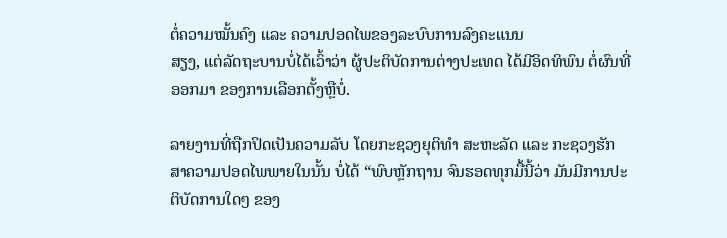ຕໍ່ຄວາມໝັ້ນຄົງ ແລະ ຄວາມປອດໄພຂອງລະບົບການລົງຄະແນນ
ສຽງ, ແຕ່ລັດຖະບານບໍ່ໄດ້ເວົ້າວ່າ ຜູ້ປະຕິບັດການຕ່າງປະເທດ ໄດ້ມີອິດທິພົນ ຕໍ່ຜົນທີ່
ອອກມາ ຂອງການເລືອກຕັ້ງຫຼືບໍ່.

ລາຍງານທີ່ຖືກປິດເປັນຄວາມລັບ ໂດຍກະຊວງຍຸຕິທຳ ສະຫະລັດ ແລະ ກະຊວງຮັກ
ສາຄວາມປອດໄພພາຍໃນນັ້ນ ບໍ່ໄດ້ “ພົບຫຼັກຖານ ຈົນຮອດທຸກມື້ນີ້ວ່າ ມັນມີການປະ
ຕິບັດການໃດໆ ຂອງ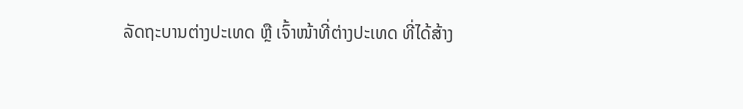ລັດຖະບານຕ່າງປະເທດ ຫຼື ເຈົ້າໜ້າທີ່ຕ່າງປະເທດ ທີ່ໄດ້ສ້າງ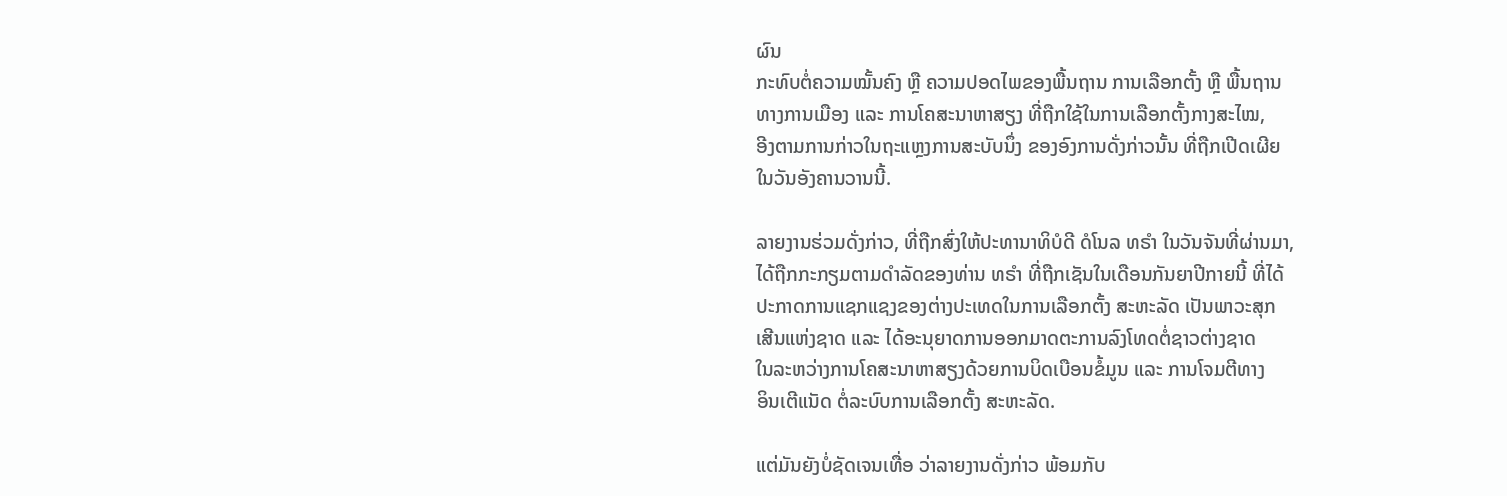ຜົນ
ກະທົບຕໍ່ຄວາມໝັ້ນຄົງ ຫຼື ຄວາມປອດໄພຂອງພື້ນຖານ ການເລືອກຕັ້ງ ຫຼື ພື້ນຖານ
ທາງການເມືອງ ແລະ ການໂຄສະນາຫາສຽງ ທີ່ຖືກໃຊ້ໃນການເລືອກຕັ້ງກາງສະໄໝ,
ອີງຕາມການກ່າວໃນຖະແຫຼງການສະບັບນຶ່ງ ຂອງອົງການດັ່ງກ່າວນັ້ນ ທີ່ຖືກເປີດເຜີຍ
ໃນວັນອັງຄານວານນີ້.

ລາຍງານຮ່ວມດັ່ງກ່າວ, ທີ່ຖືກສົ່ງໃຫ້ປະທານາທິບໍດີ ດໍໂນລ ທຣຳ ໃນວັນຈັນທີ່ຜ່ານມາ,
ໄດ້ຖືກກະກຽມຕາມດຳລັດຂອງທ່ານ ທຣຳ ທີ່ຖືກເຊັນໃນເດືອນກັນຍາປີກາຍນີ້ ທີ່ໄດ້
ປະກາດການແຊກແຊງຂອງຕ່າງປະເທດໃນການເລືອກຕັ້ງ ສະຫະລັດ ເປັນພາວະສຸກ
ເສີນແຫ່ງຊາດ ແລະ ໄດ້ອະນຸຍາດການອອກມາດຕະການລົງໂທດຕໍ່ຊາວຕ່າງຊາດ
ໃນລະຫວ່າງການໂຄສະນາຫາສຽງດ້ວຍການບິດເບືອນຂໍ້ມູນ ແລະ ການໂຈມຕີທາງ
ອິນເຕີແນັດ ຕໍ່ລະບົບການເລືອກຕັ້ງ ສະຫະລັດ.

ແຕ່ມັນຍັງບໍ່ຊັດເຈນເທື່ອ ວ່າລາຍງານດັ່ງກ່າວ ພ້ອມກັບ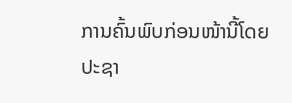ການຄົ້ນພົບກ່ອນໜ້ານີ້ໂດຍ
ປະຊາ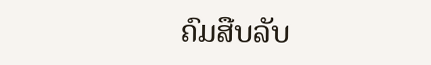ຄົມສືບລັບ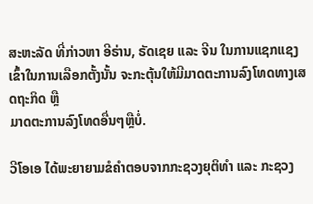ສະຫະລັດ ທີ່ກ່າວຫາ ອີຣ່ານ, ຣັດເຊຍ ແລະ ຈີນ ໃນການແຊກແຊງ
ເຂົ້າໃນການເລືອກຕັ້ງນັ້ນ ຈະກະຕຸ້ນໃຫ້ມີມາດຕະການລົງໂທດທາງເສດຖະກິດ ຫຼື
ມາດຕະການລົງໂທດອື່ນໆຫຼືບໍ່.

ວີໂອເອ ໄດ້ພະຍາຍາມຂໍຄຳຕອບຈາກກະຊວງຍຸຕິທຳ ແລະ ກະຊວງ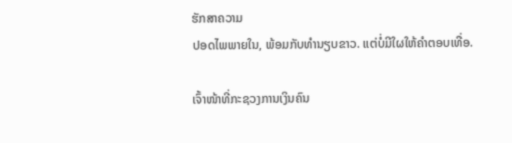ຮັກສາຄວາມ
ປອດໄພພາຍໃນ, ພ້ອມກັບທຳນຽບຂາວ. ແຕ່ບໍ່ມີໃຜໃຫ້ຄຳຕອບເທື່ອ.

ເຈົ້າໜ້າທີ່ກະຊວງການເງິນຄົນ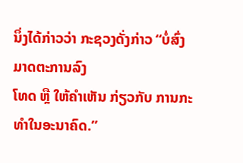ນຶ່ງໄດ້ກ່າວວ່າ ກະຊວງດັ່ງກ່າວ “ບໍ່ສົ່ງມາດຕະການລົງ
ໂທດ ຫຼື ໃຫ້ຄຳເຫັນ ກ່ຽວກັບ ການກະທຳໃນອະນາຄົດ.”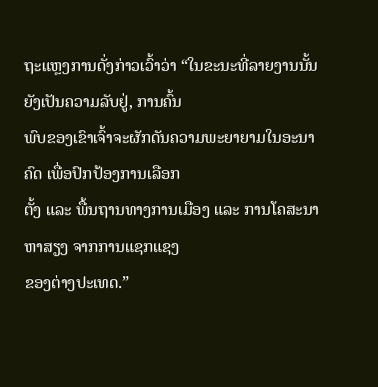ຖະແຫຼງການດັ່ງກ່າວເວົ້າວ່າ “ໃນຂະນະທີ່ລາຍງານນັ້ນ ຍັງເປັນຄວາມລັບຢູ່, ການຄົ້ນ
ພົບຂອງເຂົາເຈົ້າຈະຜັກດັນຄວາມພະຍາຍາມໃນອະນາຄົດ ເພື່ອປົກປ້ອງການເລືອກ
ຕັ້ງ ແລະ ພື້ນຖານທາງການເມືອງ ແລະ ການໂຄສະນາຫາສຽງ ຈາກການແຊກແຊງ
ຂອງຕ່າງປະເທດ.”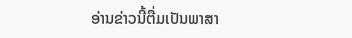ອ່ານຂ່າວນີ້ຕື່ມເປັນພາສາ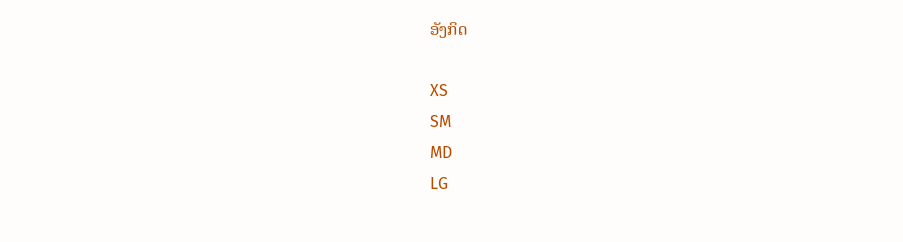ອັງກິດ

XS
SM
MD
LG